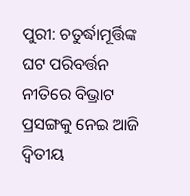ପୁରୀ: ଚତୁର୍ଦ୍ଧାମୂର୍ତ୍ତିଙ୍କ ଘଟ ପରିବର୍ତ୍ତନ ନୀତିରେ ବିଭ୍ରାଟ ପ୍ରସଙ୍ଗକୁ ନେଇ ଆଜି ଦ୍ୱିତୀୟ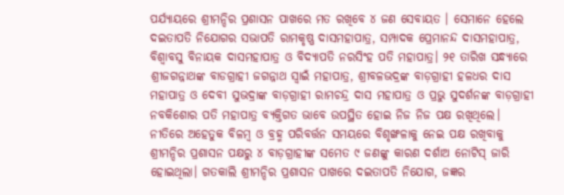ପର୍ଯ୍ୟାୟରେ ଶ୍ରୀମନ୍ଦିର ପ୍ରଶାସନ ପାଖରେ ମତ ରଖିବେ ୪ ଜଣ ସେବାୟତ । ସେମାନେ ହେଲେ ଦଇତାପତି ନିଯୋଗର ସଭାପତି ରାମକୃଷ୍ଣ ଦାସମହାପାତ୍ର, ସମ୍ପାଦକ ପ୍ରେମାନନ୍ଦ ଦାସମହାପାତ୍ର, ବିଶ୍ୱାବସୁ ବିନାୟକ ଦାସମହାପାତ୍ର ଓ ବିଦ୍ୟାପତି ନରସିଂହ ପତି ମହାପାତ୍ର। ୨୧ ତାରିଖ ସନ୍ଧ୍ୟାରେ ଶ୍ରୀଜଗନ୍ନାଥଙ୍କ ବାଡଗ୍ରାହୀ ଜଗନ୍ନାଥ ସ୍ୱାଇଁ ମହାପାତ୍ର, ଶ୍ରୀବଳଭଦ୍ରଙ୍କ ବାଡ଼ଗ୍ରାହୀ ହଳଧର ଦାସ ମହାପାତ୍ର ଓ ଦେବୀ ସୁଭଦ୍ରାଙ୍କ ବାଡ଼ଗ୍ରାହୀ ରାମଚନ୍ଦ୍ର ଦାସ ମହାପାତ୍ର ଓ ପ୍ରଭୁ ସୁଦର୍ଶନଙ୍କ ବାଡ଼ଗ୍ରାହୀ ନବକିଶୋର ପତି ମହାପାତ୍ର ବ୍ୟକ୍ତିଗତ ଭାବେ ଉପସ୍ଥିତ ହୋଇ ନିଜ ନିଜ ପକ୍ଷ ରଖିଥିଲେ। ନୀତିରେ ଅହେତୁକ ବିଳମ୍ୱ ଓ ବ୍ରହ୍ମ ପରିବର୍ତ୍ତନ ସମୟରେ ବିଶୃଙ୍ଖଳାକୁ ନେଇ ପକ୍ଷ ରଖିବାକୁ ଶ୍ରୀମନ୍ଦିର ପ୍ରଶାସନ ପକ୍ଷରୁ ୪ ବାଡ଼ଗ୍ରାହୀଙ୍କ ସମେତ ୯ ଜଣଙ୍କୁ କାରଣ ଦର୍ଶାଅ ନୋଟିସ୍ ଜାରି ହୋଇଥିଲା। ଗତକାଲି ଶ୍ରୀମନ୍ଦିର ପ୍ରଶାସନ ପାଖରେ ଦଇତାପତି ନିଯୋଗ, ଜଜ୍ଞର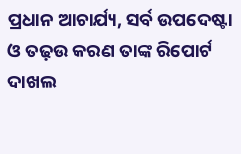ପ୍ରଧାନ ଆଚାର୍ଯ୍ୟ, ସର୍ବ ଉପଦେଷ୍ଟା ଓ ତଢ଼ଉ କରଣ ତାଙ୍କ ରିପୋର୍ଟ ଦାଖଲ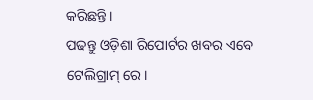କରିଛନ୍ତି।
ପଢନ୍ତୁ ଓଡ଼ିଶା ରିପୋର୍ଟର ଖବର ଏବେ ଟେଲିଗ୍ରାମ୍ ରେ।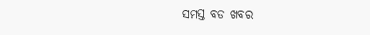ସମସ୍ତ ବଡ ଖବର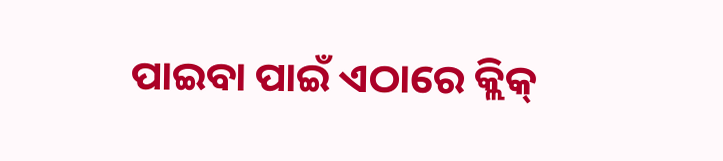ପାଇବା ପାଇଁ ଏଠାରେ କ୍ଲିକ୍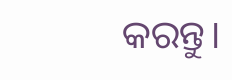କରନ୍ତୁ।